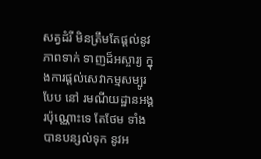សត្វដំរី មិនត្រឹមតែផ្តល់នូវភាពទាក់ ទាញដ៏អស្ចារ្យ ក្នុងការផ្តល់សេវាកម្មសម្បូរបែប នៅ រមណីយដ្ឋានអង្គរប៉ុណ្ណោះទេ តែថែម ទាំងបានបន្សល់ទុក នូវអ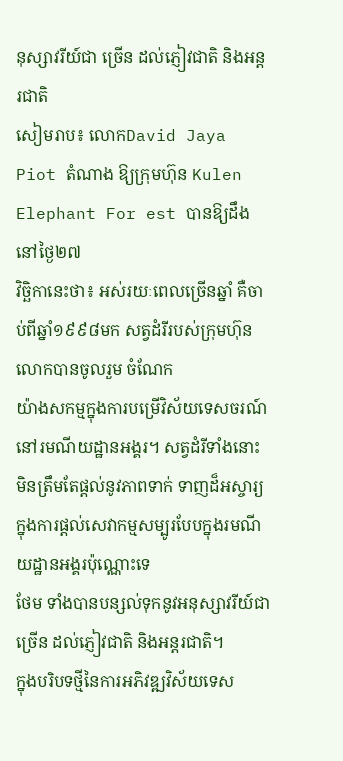នុស្សាវរីយ៍ជា ច្រើន ដល់ភ្ញៀវជាតិ និងអន្តរជាតិ
សៀមរាប៖ លោកDavid Jaya Piot តំណាង ឱ្យក្រុមហ៊ុន Kulen Elephant For est បានឱ្យដឹងនៅថ្ងៃ២៧
វិច្ឆិកានេះថា៖ អស់រយៈពេលច្រើនឆ្នាំ គឺចាប់ពីឆ្នាំ១៩៩៨មក សត្វដំរីរបស់ក្រុមហ៊ុន លោកបានចូលរួម ចំណែក
យ៉ាងសកម្មក្នុងការបម្រើវិស័យទេសចរណ៍ នៅរមណីយដ្ឋានអង្គរ។ សត្វដំរីទាំងនោះ
មិនត្រឹមតែផ្តល់នូវភាពទាក់ ទាញដ៏អស្ចារ្យ ក្នុងការផ្តល់សេវាកម្មសម្បូរបែបក្នុងរមណីយដ្ឋានអង្គរប៉ុណ្ណោះទេ
ថែម ទាំងបានបន្សល់ទុកនូវអនុស្សាវរីយ៍ជា ច្រើន ដល់ភ្ញៀវជាតិ និងអន្តរជាតិ។
ក្នុងបរិបទថ្មីនៃការអភិវឌ្ឍវិស័យទេស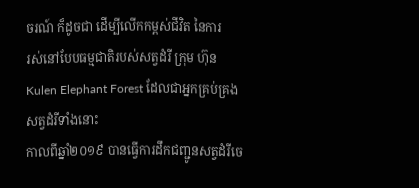ចរណ៍ ក៏ដូចជា ដើម្បីលើកកម្ពស់ជីវិត នៃការ
រស់នៅបែបធម្មជាតិរបស់សត្វដំរី ក្រុម ហ៊ុន Kulen Elephant Forest ដែលជាអ្នកគ្រប់គ្រង សត្វដំរីទាំងនោះ
កាលពីឆ្នាំ២០១៩ បានធ្វើការដឹកជញ្ជូនសត្វដំរីចេ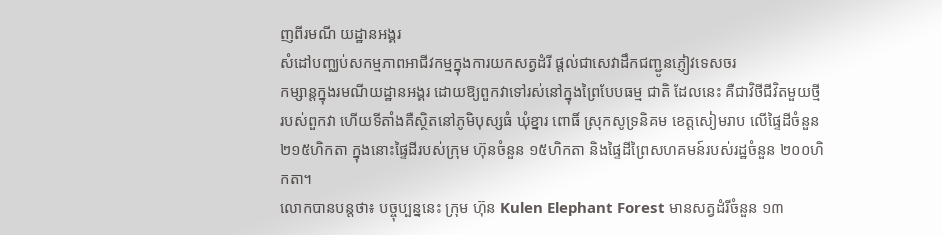ញពីរមណី យដ្ឋានអង្គរ
សំដៅបញ្ឈប់សកម្មភាពអាជីវកម្មក្នុងការយកសត្វដំរី ផ្តល់ជាសេវាដឹកជញ្ជូនភ្ញៀវទេសចរ
កម្សាន្តក្នុងរមណីយដ្ឋានអង្គរ ដោយឱ្យពួកវាទៅរស់នៅក្នុងព្រៃបែបធម្ម ជាតិ ដែលនេះ គឺជាវិថីជីវិតមួយថ្មី
របស់ពួកវា ហើយទីតាំងគឺស្ថិតនៅភូមិបុស្សធំ ឃុំខ្នារ ពោធិ៍ ស្រុកសូទ្រនិគម ខេត្តសៀមរាប លើផ្ទៃដីចំនួន
២១៥ហិកតា ក្នុងនោះផ្ទៃដីរបស់ក្រុម ហ៊ុនចំនួន ១៥ហិកតា និងផ្ទៃដីព្រៃសហគមន៍របស់រដ្ឋចំនួន ២០០ហិកតា។
លោកបានបន្តថា៖ បច្ចុប្បន្ននេះ ក្រុម ហ៊ុន Kulen Elephant Forest មានសត្វដំរីចំនួន ១៣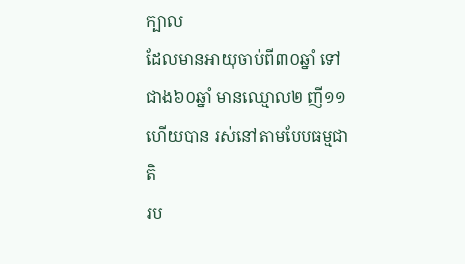ក្បាល
ដែលមានអាយុចាប់ពី៣០ឆ្នាំ ទៅជាង៦០ឆ្នាំ មានឈ្មោល២ ញី១១ ហើយបាន រស់នៅតាមបែបធម្មជាតិ
រប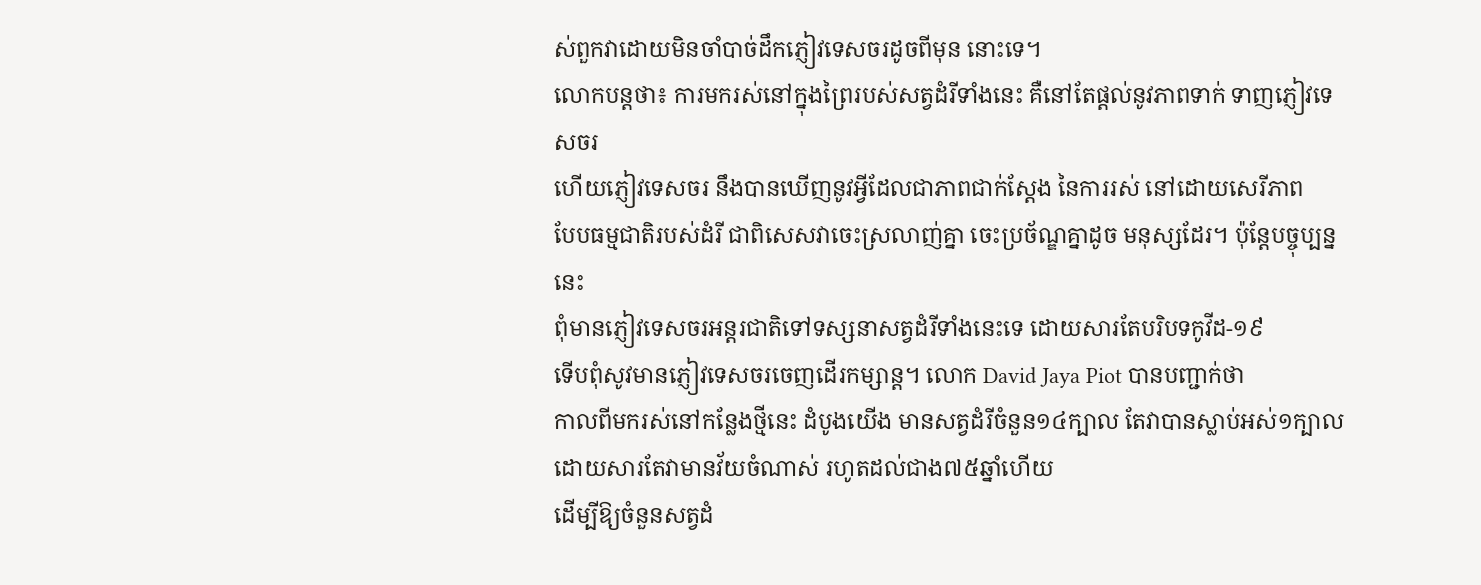ស់ពួកវាដោយមិនចាំបាច់ដឹកភ្ញៀវទេសចរដូចពីមុន នោះទេ។
លោកបន្តថា៖ ការមករស់នៅក្នុងព្រៃរបស់សត្វដំរីទាំងនេះ គឺនៅតែផ្តល់នូវភាពទាក់ ទាញភ្ញៀវទេសចរ
ហើយភ្ញៀវទេសចរ នឹងបានឃើញនូវអ្វីដែលជាភាពជាក់ស្តែង នៃការរស់ នៅដោយសេរីភាព
បែបធម្មជាតិរបស់ដំរី ជាពិសេសវាចេះស្រលាញ់គ្នា ចេះប្រច័ណ្ឌគ្នាដូច មនុស្សដែរ។ ប៉ុន្តែបច្ចុប្បន្ននេះ
ពុំមានភ្ញៀវទេសចរអន្តរជាតិទៅទស្សនាសត្វដំរីទាំងនេះទេ ដោយសារតែបរិបទកូវីដ-១៩
ទើបពុំសូវមានភ្ញៀវទេសចរចេញដើរកម្សាន្ត។ លោក David Jaya Piot បានបញ្ជាក់ថា
កាលពីមករស់នៅកន្លែងថ្មីនេះ ដំបូងយើង មានសត្វដំរីចំនួន១៤ក្បាល តែវាបានស្លាប់អស់១ក្បាល
ដោយសារតែវាមានវ័យចំណាស់ រហូតដល់ជាង៧៥ឆ្នាំហើយ
ដើម្បីឱ្យចំនួនសត្វដំ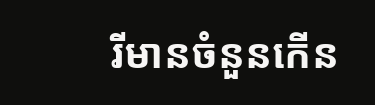រីមានចំនួនកើន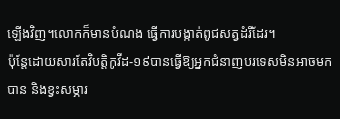ឡើងវិញ។លោកក៏មានបំណង ធ្វើការបង្កាត់ពូជសត្វដំរីដែរ។
ប៉ុន្តែដោយសារតែវិបត្តិកូវីដ-១៩បានធ្វើឱ្យអ្នកជំនាញបរទេសមិនអាចមកបាន និងខ្វះសម្ភារ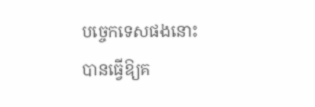បច្ចេកទេសផងនោះ
បានធ្វើឱ្យគ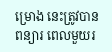ម្រោង នេះត្រូវបានពន្យារ ពេលមួយរ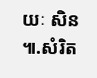យៈ សិន ៕.សំរិត